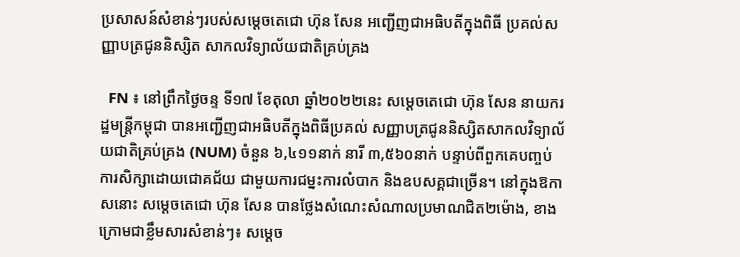ប្រសាសន៍សំខាន់ៗរបស់សម្តេចតេជោ ហ៊ុន សែន អញ្ជើញជាអធិបតីក្នុងពិធី ប្រគល់សញ្ញាបត្រជូននិស្សិត សាកលវិទ្យាល័យជាតិគ្រប់គ្រង

  FN ៖ នៅព្រឹកថ្ងៃចន្ទ ទី១៧ ខែតុលា ឆ្នាំ២០២២នេះ សម្តេចតេជោ ហ៊ុន សែន នាយករដ្ឋមន្ត្រីកម្ពុជា បានអញ្ជើញជាអធិបតីក្នុងពិធីប្រគល់ សញ្ញាបត្រជូននិស្សិតសាកលវិទ្យាល័យជាតិគ្រប់គ្រង (NUM) ចំនួន ៦,៤១១នាក់ នារី ៣,៥៦០នាក់ បន្ទាប់ពីពួកគេបញ្ចប់ការសិក្សាដោយជោគជ័យ ជាមួយការជម្នះការលំបាក និងឧបសគ្គជាច្រើន។ នៅក្នុងឱកាសនោះ សម្តេចតេជោ ហ៊ុន សែន បានថ្លែងសំណេះសំណាលប្រមាណជិត២ម៉ោង, ខាងក្រោមជាខ្លឹមសារសំខាន់ៗ៖ សម្តេច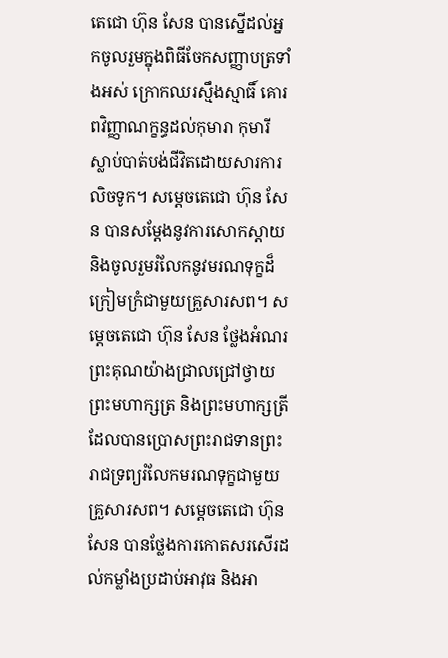តេជោ ហ៊ុន សែន បានស្នើដល់អ្នកចូលរួមក្នុងពិធីចែកសញ្ញាបត្រទាំងអស់ ក្រោកឈរស្មឹងស្មាធិ៍ គោរពវិញ្ញាណក្ខន្ធដល់កុមារា កុមារី ស្លាប់បាត់បង់ជីវិតដោយសារការលិចទូក។ សម្តេចតេជោ ហ៊ុន សែន បានសម្តែងនូវការសោកស្តាយ និងចូលរួមរំលែកនូវមរណទុក្ខដ៏ក្រៀមក្រំជាមួយគ្រួសារសព។ សម្តេចតេជោ ហ៊ុន សែន ថ្លែងអំណរព្រះគុណយ៉ាងជ្រាលជ្រៅថ្វាយព្រះមហាក្សត្រ និងព្រះមហាក្សត្រី ដែលបានប្រោសព្រះរាជទានព្រះរាជទ្រព្យរំលែកមរណទុក្ខជាមួយគ្រួសារសព។ សម្តេចតេជោ ហ៊ុន សែន បានថ្លែងការកោតសរសើរដល់កម្លាំងប្រដាប់អាវុធ និងអា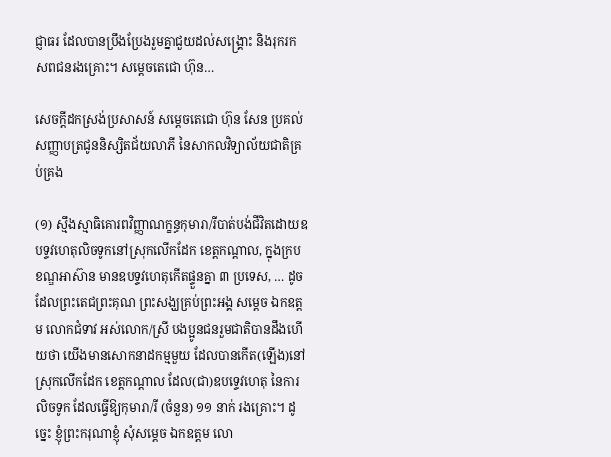ជ្ញាធរ ដែលបានប្រឹងប្រែងរួមគ្នាជួយដល់សង្គ្រោះ និងរុករកសពជនរងគ្រោះ។ សម្តេចតេជោ ហ៊ុន…

សេចក្តីដកស្រង់ប្រសាសន៍ សម្តេចតេជោ ហ៊ុន សែន ប្រគល់សញ្ញាបត្រជូននិស្សិតជ័យលាភី នៃសាកលវិទ្យាល័យជាតិគ្រប់គ្រង

(១) ស្មឹងស្មាធិគោរពវិញ្ញាណក្ខន្ធកុមារា/រីបាត់បង់ជីវិតដោយឧបទ្ទវហេតុលិចទូកនៅស្រុកលើកដែក ខេត្តកណ្ដាល, ក្នុងក្របខណ្ឌអាស៊ាន មានឧបទ្ទវហេតុកើតផ្ទួនគ្នា ៣ ប្រទេស, … ដូចដែលព្រះតេជព្រះគុណ ព្រះសង្ឃគ្រប់ព្រះអង្គ សម្តេច ឯកឧត្តម លោកជំទាវ អស់លោក/ស្រី បងប្អូនជនរួមជាតិបានដឹងហើយថា យើងមានសោកនាដកម្មមួយ ដែលបានកើត(ឡើង)នៅស្រុកលើកដែក ខេត្តកណ្តាល ដែល(ជា)ឧបទ្ទេវហេតុ នៃការលិចទូក ដែលធ្វើឱ្យកុមារា/រី (ចំនួន) ១១ នាក់ រងគ្រោះ។ ដូច្នេះ ខ្ញុំព្រះករុណាខ្ញុំ សុំសម្តេច ឯកឧត្តម លោ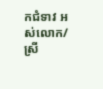កជំទាវ អស់លោក/ស្រី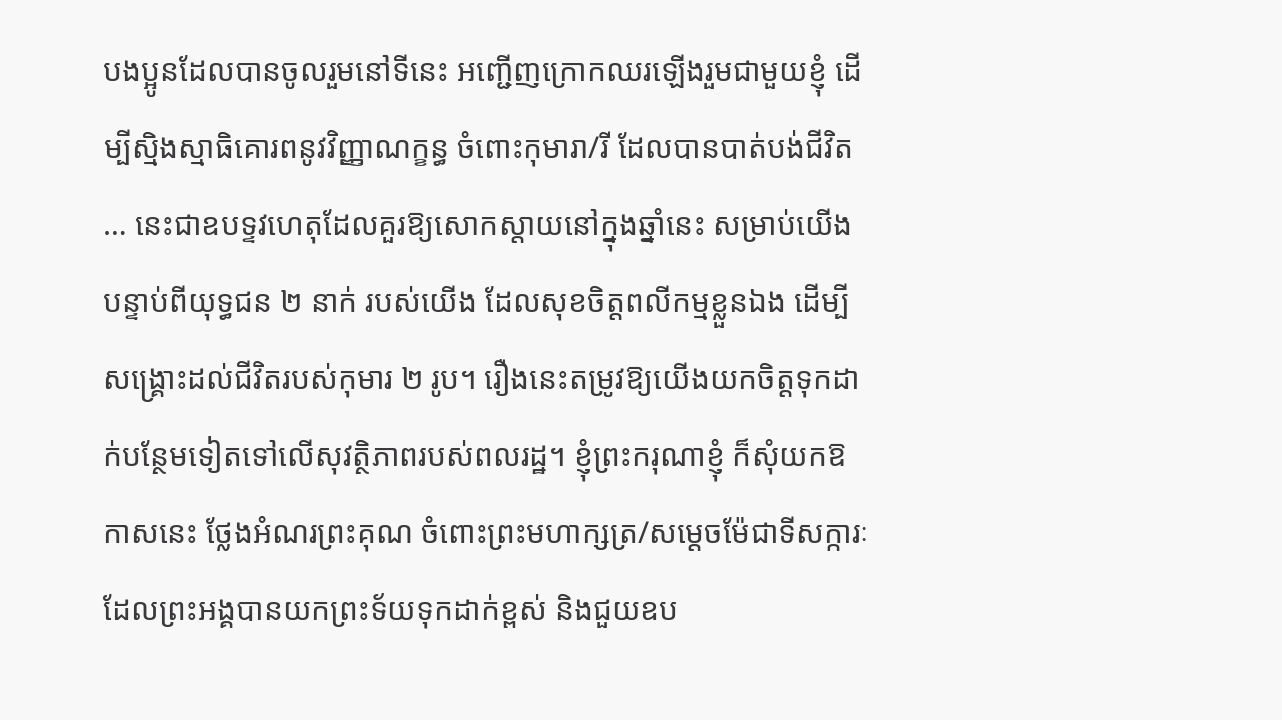បងប្អូនដែលបានចូលរួមនៅទីនេះ អញ្ជើញក្រោកឈរឡើងរួមជាមួយខ្ញុំ ដើម្បីស្មិងស្មាធិគោរពនូវវិញ្ញាណក្ខន្ធ ចំពោះកុមារា/រី ដែលបានបាត់បង់ជីវិត … នេះជាឧបទ្ទវហេតុដែលគួរឱ្យសោកស្តាយនៅក្នុងឆ្នាំនេះ សម្រាប់យើង បន្ទាប់ពីយុទ្ធជន ២ នាក់ របស់យើង ដែលសុខចិត្តពលីកម្មខ្លួនឯង ដើម្បីសង្គ្រោះដល់ជីវិតរបស់កុមារ ២ រូប។ រឿងនេះតម្រូវឱ្យយើងយកចិត្តទុកដាក់បន្ថែមទៀតទៅលើសុវត្ថិភាពរបស់ពលរដ្ឋ។ ខ្ញុំព្រះករុណាខ្ញុំ ក៏សុំយកឱកាសនេះ ថ្លែងអំណរព្រះគុណ ចំពោះព្រះមហាក្សត្រ/សម្តេចម៉ែជាទីសក្ការៈ ដែលព្រះអង្គបានយកព្រះទ័យទុកដាក់ខ្ពស់ និងជួយឧប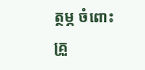ត្ថម្ភ ចំពោះគ្រួ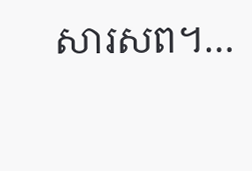សារសព។…